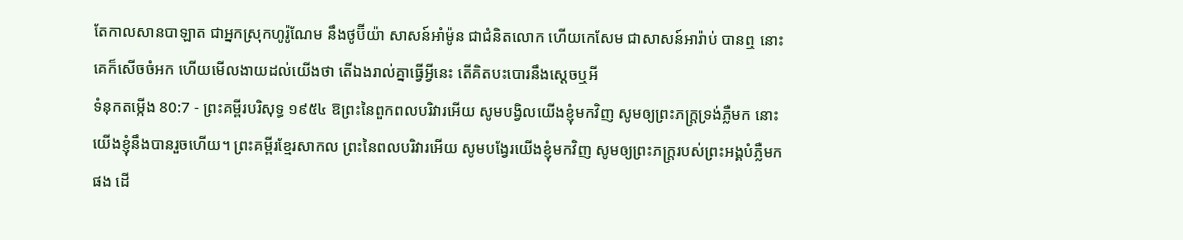តែកាលសានបាឡាត ជាអ្នកស្រុកហូរ៉ូណែម នឹងថូប៊ីយ៉ា សាសន៍អាំម៉ូន ជាជំនិតលោក ហើយកេសែម ជាសាសន៍អារ៉ាប់ បានឮ នោះគេក៏សើចចំអក ហើយមើលងាយដល់យើងថា តើឯងរាល់គ្នាធ្វើអ្វីនេះ តើគិតបះបោរនឹងស្តេចឬអី
ទំនុកតម្កើង 80:7 - ព្រះគម្ពីរបរិសុទ្ធ ១៩៥៤ ឱព្រះនៃពួកពលបរិវារអើយ សូមបង្វិលយើងខ្ញុំមកវិញ សូមឲ្យព្រះភក្ត្រទ្រង់ភ្លឺមក នោះយើងខ្ញុំនឹងបានរួចហើយ។ ព្រះគម្ពីរខ្មែរសាកល ព្រះនៃពលបរិវារអើយ សូមបង្វែរយើងខ្ញុំមកវិញ សូមឲ្យព្រះភក្ត្ររបស់ព្រះអង្គបំភ្លឺមកផង ដើ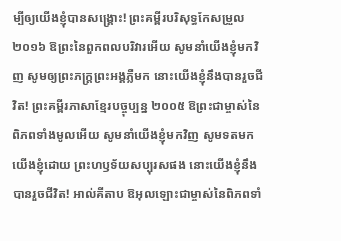ម្បីឲ្យយើងខ្ញុំបានសង្គ្រោះ! ព្រះគម្ពីរបរិសុទ្ធកែសម្រួល ២០១៦ ឱព្រះនៃពួកពលបរិវារអើយ សូមនាំយើងខ្ញុំមកវិញ សូមឲ្យព្រះភក្ត្រព្រះអង្គភ្លឺមក នោះយើងខ្ញុំនឹងបានរួចជីវិត! ព្រះគម្ពីរភាសាខ្មែរបច្ចុប្បន្ន ២០០៥ ឱព្រះជាម្ចាស់នៃពិភពទាំងមូលអើយ សូមនាំយើងខ្ញុំមកវិញ សូមទតមកយើងខ្ញុំដោយ ព្រះហឫទ័យសប្បុរសផង នោះយើងខ្ញុំនឹងបានរួចជីវិត! អាល់គីតាប ឱអុលឡោះជាម្ចាស់នៃពិភពទាំ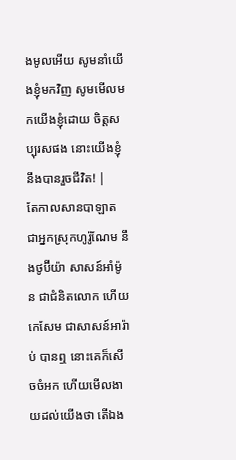ងមូលអើយ សូមនាំយើងខ្ញុំមកវិញ សូមមើលមកយើងខ្ញុំដោយ ចិត្តសប្បុរសផង នោះយើងខ្ញុំនឹងបានរួចជីវិត! |
តែកាលសានបាឡាត ជាអ្នកស្រុកហូរ៉ូណែម នឹងថូប៊ីយ៉ា សាសន៍អាំម៉ូន ជាជំនិតលោក ហើយកេសែម ជាសាសន៍អារ៉ាប់ បានឮ នោះគេក៏សើចចំអក ហើយមើលងាយដល់យើងថា តើឯង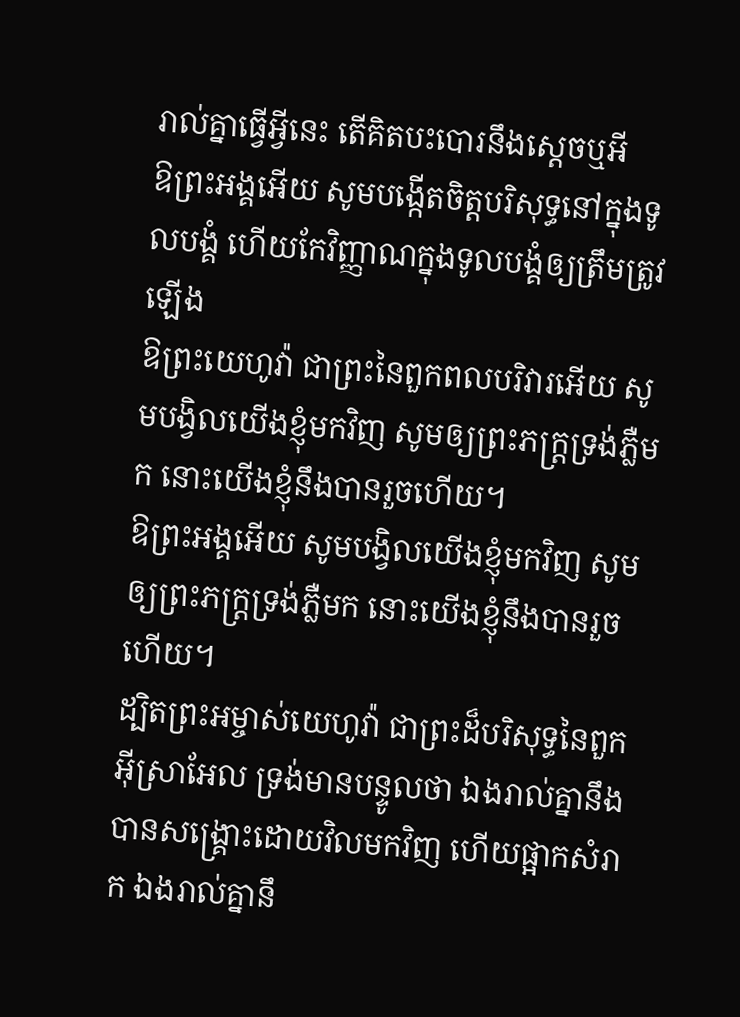រាល់គ្នាធ្វើអ្វីនេះ តើគិតបះបោរនឹងស្តេចឬអី
ឱព្រះអង្គអើយ សូមបង្កើតចិត្តបរិសុទ្ធនៅក្នុងទូលបង្គំ ហើយកែវិញ្ញាណក្នុងទូលបង្គំឲ្យត្រឹមត្រូវឡើង
ឱព្រះយេហូវ៉ា ជាព្រះនៃពួកពលបរិវារអើយ សូមបង្វិលយើងខ្ញុំមកវិញ សូមឲ្យព្រះភក្ត្រទ្រង់ភ្លឺមក នោះយើងខ្ញុំនឹងបានរួចហើយ។
ឱព្រះអង្គអើយ សូមបង្វិលយើងខ្ញុំមកវិញ សូមឲ្យព្រះភក្ត្រទ្រង់ភ្លឺមក នោះយើងខ្ញុំនឹងបានរួចហើយ។
ដ្បិតព្រះអម្ចាស់យេហូវ៉ា ជាព្រះដ៏បរិសុទ្ធនៃពួកអ៊ីស្រាអែល ទ្រង់មានបន្ទូលថា ឯងរាល់គ្នានឹងបានសង្គ្រោះដោយវិលមកវិញ ហើយផ្អាកសំរាក ឯងរាល់គ្នានឹ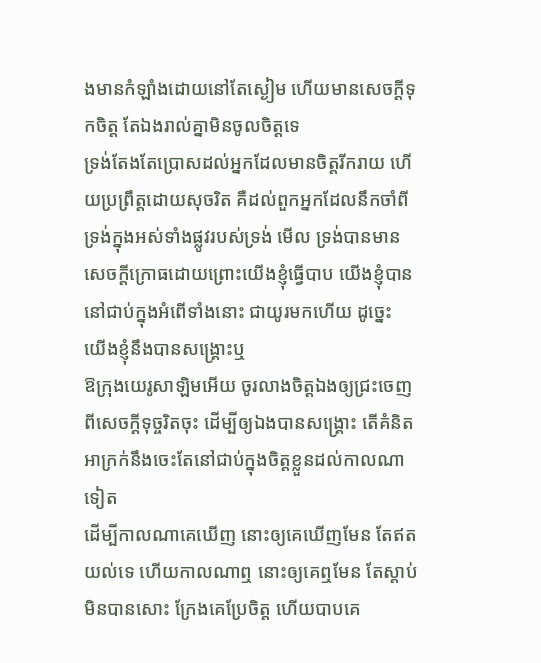ងមានកំឡាំងដោយនៅតែស្ងៀម ហើយមានសេចក្ដីទុកចិត្ត តែឯងរាល់គ្នាមិនចូលចិត្តទេ
ទ្រង់តែងតែប្រោសដល់អ្នកដែលមានចិត្តរីករាយ ហើយប្រព្រឹត្តដោយសុចរិត គឺដល់ពួកអ្នកដែលនឹកចាំពីទ្រង់ក្នុងអស់ទាំងផ្លូវរបស់ទ្រង់ មើល ទ្រង់បានមានសេចក្ដីក្រោធដោយព្រោះយើងខ្ញុំធ្វើបាប យើងខ្ញុំបាននៅជាប់ក្នុងអំពើទាំងនោះ ជាយូរមកហើយ ដូច្នេះ យើងខ្ញុំនឹងបានសង្គ្រោះឬ
ឱក្រុងយេរូសាឡិមអើយ ចូរលាងចិត្តឯងឲ្យជ្រះចេញពីសេចក្ដីទុច្ចរិតចុះ ដើម្បីឲ្យឯងបានសង្គ្រោះ តើគំនិតអាក្រក់នឹងចេះតែនៅជាប់ក្នុងចិត្តខ្លួនដល់កាលណាទៀត
ដើម្បីកាលណាគេឃើញ នោះឲ្យគេឃើញមែន តែឥតយល់ទេ ហើយកាលណាឮ នោះឲ្យគេឮមែន តែស្តាប់មិនបានសោះ ក្រែងគេប្រែចិត្ត ហើយបាបគេ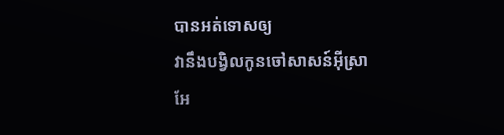បានអត់ទោសឲ្យ
វានឹងបង្វិលកូនចៅសាសន៍អ៊ីស្រាអែ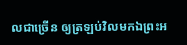លជាច្រើន ឲ្យត្រឡប់វិលមកឯព្រះអ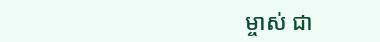ម្ចាស់ ជា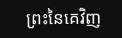ព្រះនៃគេវិញ